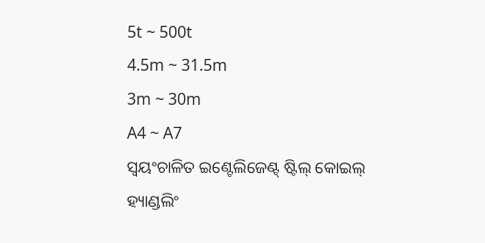5t ~ 500t
4.5m ~ 31.5m
3m ~ 30m
A4 ~ A7
ସ୍ୱୟଂଚାଳିତ ଇଣ୍ଟେଲିଜେଣ୍ଟ୍ ଷ୍ଟିଲ୍ କୋଇଲ୍ ହ୍ୟାଣ୍ଡଲିଂ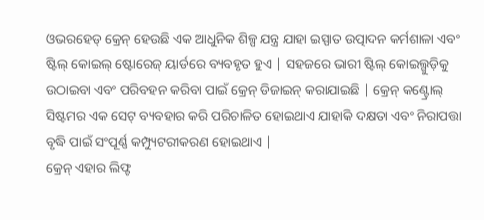ଓଭରହେଡ୍ କ୍ରେନ୍ ହେଉଛି ଏକ ଆଧୁନିକ ଶିଳ୍ପ ଯନ୍ତ୍ର ଯାହା ଇସ୍ପାତ ଉତ୍ପାଦନ କର୍ମଶାଳା ଏବଂ ଷ୍ଟିଲ୍ କୋଇଲ୍ ଷ୍ଟୋରେଜ୍ ୟାର୍ଡରେ ବ୍ୟବହୃତ ହୁଏ | ସହଜରେ ଭାରୀ ଷ୍ଟିଲ୍ କୋଇଲ୍ଗୁଡ଼ିକୁ ଉଠାଇବା ଏବଂ ପରିବହନ କରିବା ପାଇଁ କ୍ରେନ୍ ଡିଜାଇନ୍ କରାଯାଇଛି | କ୍ରେନ୍ କଣ୍ଟ୍ରୋଲ୍ ସିଷ୍ଟମର ଏକ ସେଟ୍ ବ୍ୟବହାର କରି ପରିଚାଳିତ ହୋଇଥାଏ ଯାହାକି ଦକ୍ଷତା ଏବଂ ନିରାପତ୍ତା ବୃଦ୍ଧି ପାଇଁ ସଂପୂର୍ଣ୍ଣ କମ୍ପ୍ୟୁଟରୀକରଣ ହୋଇଥାଏ |
କ୍ରେନ୍ ଏହାର ଲିଫ୍ଟ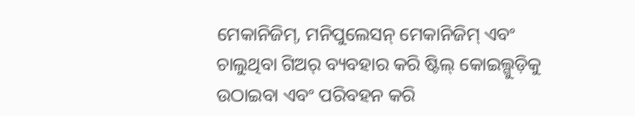ମେକାନିଜିମ୍, ମନିପୁଲେସନ୍ ମେକାନିଜିମ୍ ଏବଂ ଚାଲୁଥିବା ଗିଅର୍ ବ୍ୟବହାର କରି ଷ୍ଟିଲ୍ କୋଇଲ୍ଗୁଡ଼ିକୁ ଉଠାଇବା ଏବଂ ପରିବହନ କରି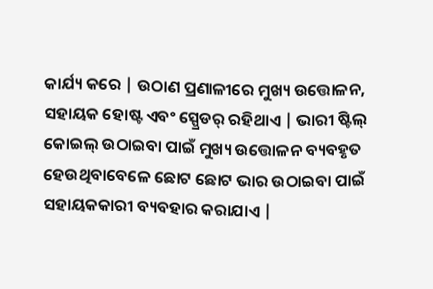କାର୍ଯ୍ୟ କରେ | ଉଠାଣ ପ୍ରଣାଳୀରେ ମୁଖ୍ୟ ଉତ୍ତୋଳନ, ସହାୟକ ହୋଷ୍ଟ ଏବଂ ସ୍ପ୍ରେଡର୍ ରହିଥାଏ | ଭାରୀ ଷ୍ଟିଲ୍ କୋଇଲ୍ ଉଠାଇବା ପାଇଁ ମୁଖ୍ୟ ଉତ୍ତୋଳନ ବ୍ୟବହୃତ ହେଉଥିବାବେଳେ ଛୋଟ ଛୋଟ ଭାର ଉଠାଇବା ପାଇଁ ସହାୟକକାରୀ ବ୍ୟବହାର କରାଯାଏ |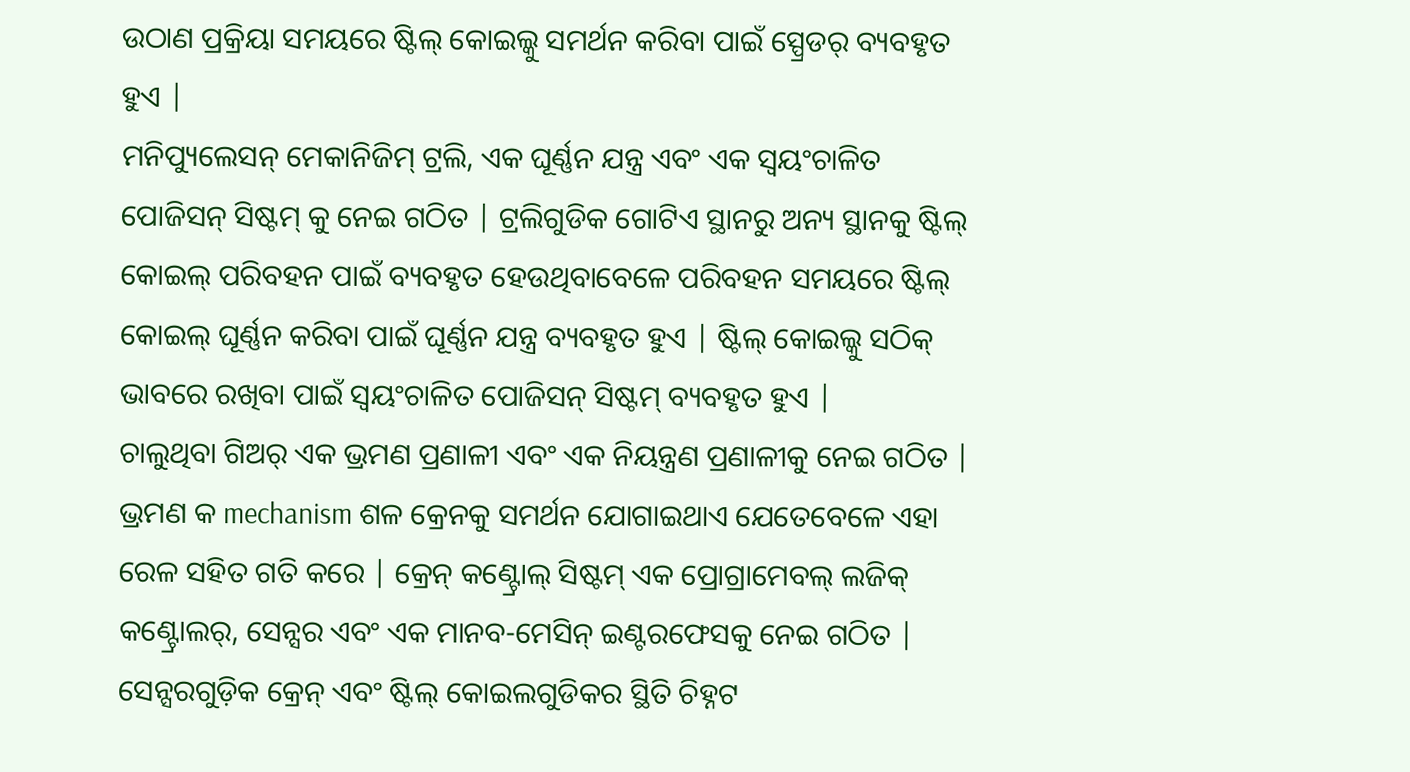ଉଠାଣ ପ୍ରକ୍ରିୟା ସମୟରେ ଷ୍ଟିଲ୍ କୋଇଲ୍କୁ ସମର୍ଥନ କରିବା ପାଇଁ ସ୍ପ୍ରେଡର୍ ବ୍ୟବହୃତ ହୁଏ |
ମନିପ୍ୟୁଲେସନ୍ ମେକାନିଜିମ୍ ଟ୍ରଲି, ଏକ ଘୂର୍ଣ୍ଣନ ଯନ୍ତ୍ର ଏବଂ ଏକ ସ୍ୱୟଂଚାଳିତ ପୋଜିସନ୍ ସିଷ୍ଟମ୍ କୁ ନେଇ ଗଠିତ | ଟ୍ରଲିଗୁଡିକ ଗୋଟିଏ ସ୍ଥାନରୁ ଅନ୍ୟ ସ୍ଥାନକୁ ଷ୍ଟିଲ୍ କୋଇଲ୍ ପରିବହନ ପାଇଁ ବ୍ୟବହୃତ ହେଉଥିବାବେଳେ ପରିବହନ ସମୟରେ ଷ୍ଟିଲ୍ କୋଇଲ୍ ଘୂର୍ଣ୍ଣନ କରିବା ପାଇଁ ଘୂର୍ଣ୍ଣନ ଯନ୍ତ୍ର ବ୍ୟବହୃତ ହୁଏ | ଷ୍ଟିଲ୍ କୋଇଲ୍କୁ ସଠିକ୍ ଭାବରେ ରଖିବା ପାଇଁ ସ୍ୱୟଂଚାଳିତ ପୋଜିସନ୍ ସିଷ୍ଟମ୍ ବ୍ୟବହୃତ ହୁଏ |
ଚାଲୁଥିବା ଗିଅର୍ ଏକ ଭ୍ରମଣ ପ୍ରଣାଳୀ ଏବଂ ଏକ ନିୟନ୍ତ୍ରଣ ପ୍ରଣାଳୀକୁ ନେଇ ଗଠିତ | ଭ୍ରମଣ କ mechanism ଶଳ କ୍ରେନକୁ ସମର୍ଥନ ଯୋଗାଇଥାଏ ଯେତେବେଳେ ଏହା ରେଳ ସହିତ ଗତି କରେ | କ୍ରେନ୍ କଣ୍ଟ୍ରୋଲ୍ ସିଷ୍ଟମ୍ ଏକ ପ୍ରୋଗ୍ରାମେବଲ୍ ଲଜିକ୍ କଣ୍ଟ୍ରୋଲର୍, ସେନ୍ସର ଏବଂ ଏକ ମାନବ-ମେସିନ୍ ଇଣ୍ଟରଫେସକୁ ନେଇ ଗଠିତ | ସେନ୍ସରଗୁଡ଼ିକ କ୍ରେନ୍ ଏବଂ ଷ୍ଟିଲ୍ କୋଇଲଗୁଡିକର ସ୍ଥିତି ଚିହ୍ନଟ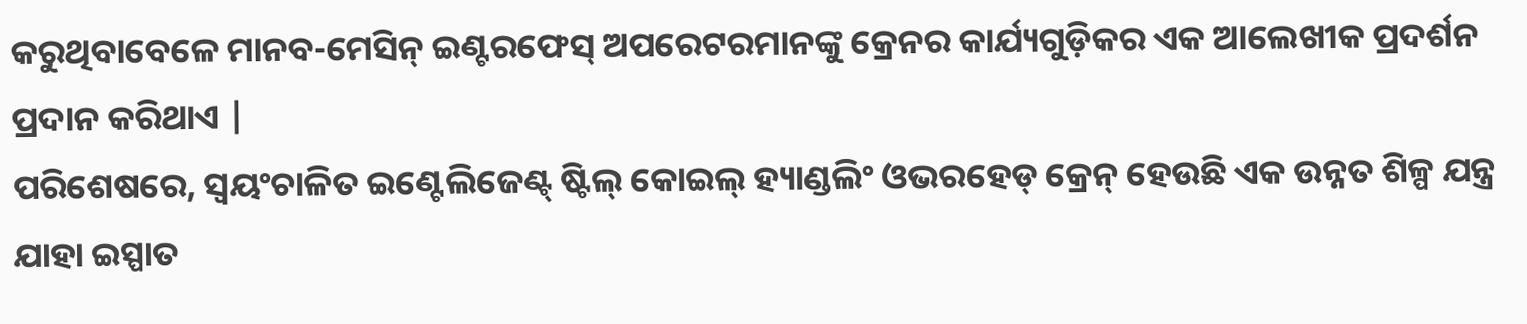କରୁଥିବାବେଳେ ମାନବ-ମେସିନ୍ ଇଣ୍ଟରଫେସ୍ ଅପରେଟରମାନଙ୍କୁ କ୍ରେନର କାର୍ଯ୍ୟଗୁଡ଼ିକର ଏକ ଆଲେଖୀକ ପ୍ରଦର୍ଶନ ପ୍ରଦାନ କରିଥାଏ |
ପରିଶେଷରେ, ସ୍ୱୟଂଚାଳିତ ଇଣ୍ଟେଲିଜେଣ୍ଟ୍ ଷ୍ଟିଲ୍ କୋଇଲ୍ ହ୍ୟାଣ୍ଡଲିଂ ଓଭରହେଡ୍ କ୍ରେନ୍ ହେଉଛି ଏକ ଉନ୍ନତ ଶିଳ୍ପ ଯନ୍ତ୍ର ଯାହା ଇସ୍ପାତ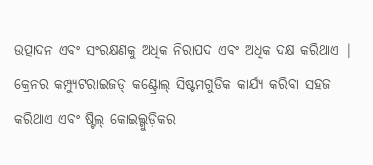ଉତ୍ପାଦନ ଏବଂ ସଂରକ୍ଷଣକୁ ଅଧିକ ନିରାପଦ ଏବଂ ଅଧିକ ଦକ୍ଷ କରିଥାଏ | କ୍ରେନର କମ୍ପ୍ୟୁଟରାଇଜଡ୍ କଣ୍ଟ୍ରୋଲ୍ ସିଷ୍ଟମଗୁଡିକ କାର୍ଯ୍ୟ କରିବା ସହଜ କରିଥାଏ ଏବଂ ଷ୍ଟିଲ୍ କୋଇଲ୍ଗୁଡ଼ିକର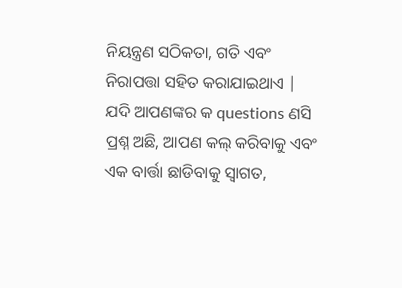ନିୟନ୍ତ୍ରଣ ସଠିକତା, ଗତି ଏବଂ ନିରାପତ୍ତା ସହିତ କରାଯାଇଥାଏ |
ଯଦି ଆପଣଙ୍କର କ questions ଣସି ପ୍ରଶ୍ନ ଅଛି, ଆପଣ କଲ୍ କରିବାକୁ ଏବଂ ଏକ ବାର୍ତ୍ତା ଛାଡିବାକୁ ସ୍ୱାଗତ,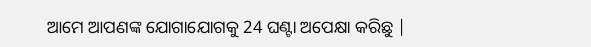ଆମେ ଆପଣଙ୍କ ଯୋଗାଯୋଗକୁ 24 ଘଣ୍ଟା ଅପେକ୍ଷା କରିଛୁ |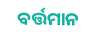ବର୍ତ୍ତମାନ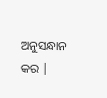ଅନୁସନ୍ଧାନ କର |